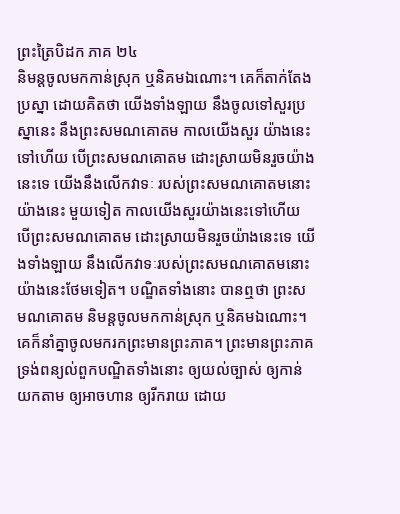ព្រះត្រៃបិដក ភាគ ២៤
និមន្តចូលមកកាន់ស្រុក ឬនិគមឯណោះ។ គេក៏តាក់តែងប្រស្នា ដោយគិតថា យើងទាំងឡាយ នឹងចូលទៅសួរប្រស្នានេះ នឹងព្រះសមណគោតម កាលយើងសួរ យ៉ាងនេះទៅហើយ បើព្រះសមណគោតម ដោះស្រាយមិនរួចយ៉ាងនេះទេ យើងនឹងលើកវាទៈ របស់ព្រះសមណគោតមនោះ យ៉ាងនេះ មួយទៀត កាលយើងសួរយ៉ាងនេះទៅហើយ បើព្រះសមណគោតម ដោះស្រាយមិនរួចយ៉ាងនេះទេ យើងទាំងឡាយ នឹងលើកវាទៈរបស់ព្រះសមណគោតមនោះ យ៉ាងនេះថែមទៀត។ បណ្ឌិតទាំងនោះ បានឮថា ព្រះសមណគោតម និមន្តចូលមកកាន់ស្រុក ឬនិគមឯណោះ។ គេក៏នាំគ្នាចូលមករកព្រះមានព្រះភាគ។ ព្រះមានព្រះភាគ ទ្រង់ពន្យល់ពួកបណ្ឌិតទាំងនោះ ឲ្យយល់ច្បាស់ ឲ្យកាន់យកតាម ឲ្យអាចហាន ឲ្យរីករាយ ដោយ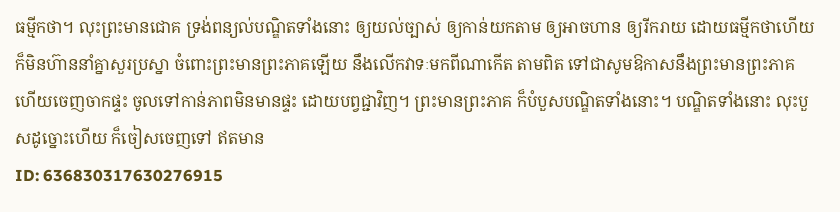ធម្មីកថា។ លុះព្រះមានជោគ ទ្រង់ពន្យល់បណ្ឌិតទាំងនោះ ឲ្យយល់ច្បាស់ ឲ្យកាន់យកតាម ឲ្យអាចហាន ឲ្យរីករាយ ដោយធម្មីកថាហើយ ក៏មិនហ៊ាននាំគ្នាសួរប្រស្នា ចំពោះព្រះមានព្រះភាគឡើយ នឹងលើកវាទៈមកពីណាកើត តាមពិត ទៅជាសូមឱកាសនឹងព្រះមានព្រះភាគ ហើយចេញចាកផ្ទះ ចូលទៅកាន់ភាពមិនមានផ្ទះ ដោយបព្វជ្ជាវិញ។ ព្រះមានព្រះភាគ ក៏បំបួសបណ្ឌិតទាំងនោះ។ បណ្ឌិតទាំងនោះ លុះបួសដូច្នោះហើយ ក៏ចៀសចេញទៅ ឥតមាន
ID: 636830317630276915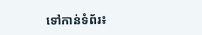ទៅកាន់ទំព័រ៖